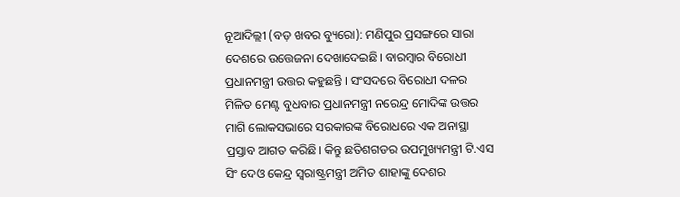ନୂଆଦିଲ୍ଲୀ (ବଡ଼ ଖବର ବ୍ୟୁରୋ): ମଣିପୁର ପ୍ରସଙ୍ଗରେ ସାରା ଦେଶରେ ଉତ୍ତେଜନା ଦେଖାଦେଇଛି। ବାରମ୍ବାର ବିରୋଧୀ ପ୍ରଧାନମନ୍ତ୍ରୀ ଉତ୍ତର କହୁଛନ୍ତି । ସଂସଦରେ ବିରୋଧୀ ଦଳର ମିଳିତ ମେଣ୍ଟ ବୁଧବାର ପ୍ରଧାନମନ୍ତ୍ରୀ ନରେନ୍ଦ୍ର ମୋଦିଙ୍କ ଉତ୍ତର ମାଗି ଲୋକସଭାରେ ସରକାରଙ୍କ ବିରୋଧରେ ଏକ ଅନାସ୍ଥା ପ୍ରସ୍ତାବ ଆଗତ କରିଛି। କିନ୍ତୁ ଛତିଶଗଡର ଉପମୁଖ୍ୟମନ୍ତ୍ରୀ ଟି.ଏସ ସିଂ ଦେଓ କେନ୍ଦ୍ର ସ୍ବରାଷ୍ଟ୍ରମନ୍ତ୍ରୀ ଅମିତ ଶାହାଙ୍କୁ ଦେଶର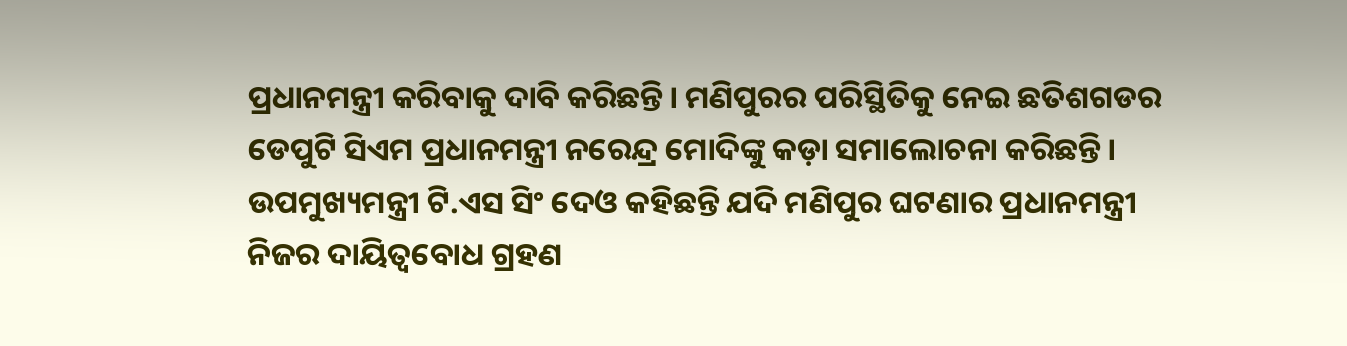ପ୍ରଧାନମନ୍ତ୍ରୀ କରିବାକୁ ଦାବି କରିଛନ୍ତି। ମଣିପୁରର ପରିସ୍ଥିତିକୁ ନେଇ ଛତିଶଗଡର ଡେପୁଟି ସିଏମ ପ୍ରଧାନମନ୍ତ୍ରୀ ନରେନ୍ଦ୍ର ମୋଦିଙ୍କୁ କଡ଼ା ସମାଲୋଚନା କରିଛନ୍ତି।
ଉପମୁଖ୍ୟମନ୍ତ୍ରୀ ଟି.ଏସ ସିଂ ଦେଓ କହିଛନ୍ତି ଯଦି ମଣିପୁର ଘଟଣାର ପ୍ରଧାନମନ୍ତ୍ରୀ ନିଜର ଦାୟିତ୍ୱବୋଧ ଗ୍ରହଣ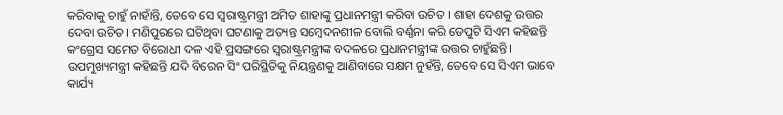କରିବାକୁ ଚାହୁଁ ନାହାଁନ୍ତି, ତେବେ ସେ ସ୍ବରାଷ୍ଟ୍ରମନ୍ତ୍ରୀ ଅମିତ ଶାହାଙ୍କୁ ପ୍ରଧାନମନ୍ତ୍ରୀ କରିବା ଉଚିତ । ଶାହା ଦେଶକୁ ଉତ୍ତର ଦେବା ଉଚିତ। ମଣିପୁରରେ ଘଟିଥିବା ଘଟଣାକୁ ଅତ୍ୟନ୍ତ ସମ୍ବେଦନଶୀଳ ବୋଲି ବର୍ଣ୍ଣନା କରି ଡେପୁଟି ସିଏମ କହିଛନ୍ତି କଂଗ୍ରେସ ସମେତ ବିରୋଧୀ ଦଳ ଏହି ପ୍ରସଙ୍ଗରେ ସ୍ବରାଷ୍ଟ୍ରମନ୍ତ୍ରୀଙ୍କ ବଦଳରେ ପ୍ରଧାନମନ୍ତ୍ରୀଙ୍କ ଉତ୍ତର ଚାହୁଁଛନ୍ତି। ଉପମୁଖ୍ୟମନ୍ତ୍ରୀ କହିଛନ୍ତି ଯଦି ବିରେନ ସିଂ ପରିସ୍ଥିତିକୁ ନିୟନ୍ତ୍ରଣକୁ ଆଣିବାରେ ସକ୍ଷମ ନୁହଁନ୍ତି, ତେବେ ସେ ସିଏମ ଭାବେ କାର୍ଯ୍ୟ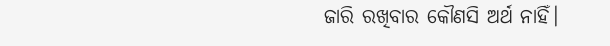ଜାରି ରଖିବାର କୌଣସି ଅର୍ଥ ନାହିଁ।